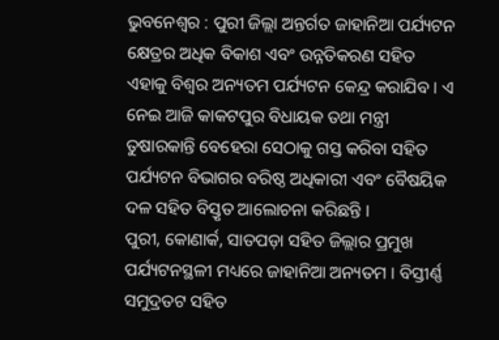ଭୁବନେଶ୍ୱର : ପୁରୀ ଜିଲ୍ଲା ଅନ୍ତର୍ଗତ ଜାହାନିଆ ପର୍ଯ୍ୟଟନ କ୍ଷେତ୍ରର ଅଧିକ ବିକାଶ ଏବଂ ଉନ୍ନତିକରଣ ସହିତ ଏହାକୁ ବିଶ୍ୱର ଅନ୍ୟତମ ପର୍ଯ୍ୟଟନ କେନ୍ଦ୍ର କରାଯିବ । ଏ ନେଇ ଆଜି କାକଟପୁର ବିଧାୟକ ତଥା ମନ୍ତ୍ରୀ ତୁଷାରକାନ୍ତି ବେହେରା ସେଠାକୁ ଗସ୍ତ କରିବା ସହିତ ପର୍ଯ୍ୟଟନ ବିଭାଗର ବରିଷ୍ଠ ଅଧିକାରୀ ଏବଂ ବୈଷୟିକ ଦଳ ସହିତ ବିସ୍ତୃତ ଆଲୋଚନା କରିଛନ୍ତି ।
ପୁରୀ, କୋଣାର୍କ, ସାତପଡ଼ା ସହିତ ଜିଲ୍ଲାର ପ୍ରମୁଖ ପର୍ଯ୍ୟଟନସ୍ଥଳୀ ମଧ୍ୟରେ ଜାହାନିଆ ଅନ୍ୟତମ । ବିସ୍ତୀର୍ଣ୍ଣ ସମୁଦ୍ରତଟ ସହିତ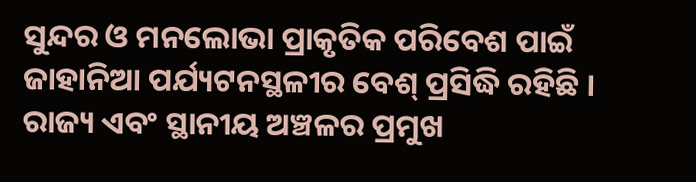ସୁନ୍ଦର ଓ ମନଲୋଭା ପ୍ରାକୃତିକ ପରିବେଶ ପାଇଁ ଜାହାନିଆ ପର୍ଯ୍ୟଟନସ୍ଥଳୀର ବେଶ୍ ପ୍ରସିଦ୍ଧି ରହିଛି । ରାଜ୍ୟ ଏବଂ ସ୍ଥାନୀୟ ଅଞ୍ଚଳର ପ୍ରମୁଖ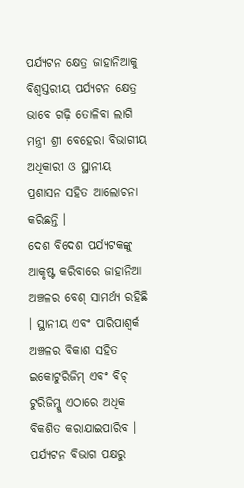ପର୍ଯ୍ୟଟନ କ୍ଷେତ୍ର ଜାହାନିଆକୁ ବିଶ୍ୱସ୍ତରୀୟ ପର୍ଯ୍ୟଟନ କ୍ଷେତ୍ର ଭାବେ ଗଢ଼ି ତୋଳିବା ଲାଗି ମନ୍ତ୍ରୀ ଶ୍ରୀ ବେହେରା ବିଭାଗୀୟ ଅଧିକାରୀ ଓ ସ୍ଥାନୀୟ ପ୍ରଶାସନ ସହିତ ଆଲୋଚନା କରିଛନ୍ତି ।
ଦେଶ ବିଦେଶ ପର୍ଯ୍ୟଟକଙ୍କୁ ଆକୃଷ୍ଟ କରିବାରେ ଜାହାନିଆ ଅଞ୍ଚଳର ବେଶ୍ ସାମର୍ଥ୍ୟ ରହିଛି । ସ୍ଥାନୀୟ ଏବଂ ପାରିପାଶ୍ୱର୍କ ଅଞ୍ଚଳର ବିକାଶ ସହିତ ଇକୋଟୁରିଜିମ୍ ଏବଂ ବିଚ୍ ଟୁରିଜିମ୍କୁ ଏଠାରେ ଅଧିକ ବିକଶିତ କରାଯାଇପାରିବ । ପର୍ଯ୍ୟଟନ ବିଭାଗ ପକ୍ଷରୁ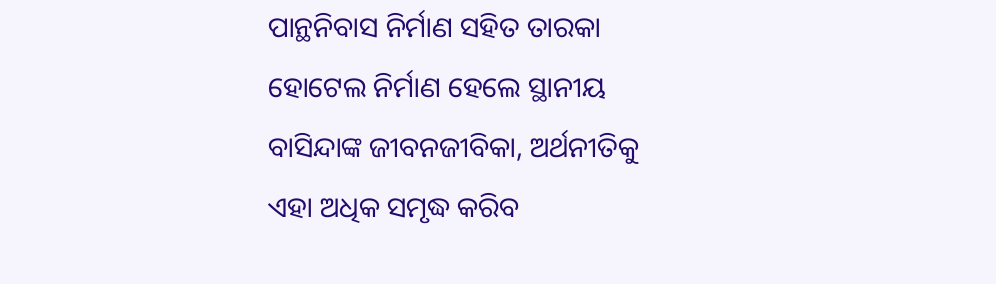ପାନ୍ଥନିବାସ ନିର୍ମାଣ ସହିତ ତାରକା ହୋଟେଲ ନିର୍ମାଣ ହେଲେ ସ୍ଥାନୀୟ ବାସିନ୍ଦାଙ୍କ ଜୀବନଜୀବିକା, ଅର୍ଥନୀତିକୁ ଏହା ଅଧିକ ସମୃଦ୍ଧ କରିବ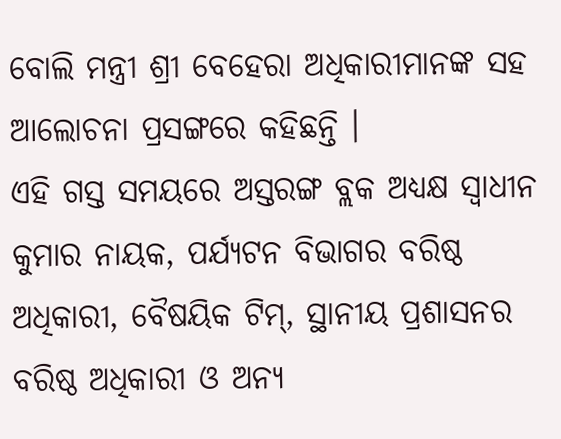ବୋଲି ମନ୍ତ୍ରୀ ଶ୍ରୀ ବେହେରା ଅଧିକାରୀମାନଙ୍କ ସହ ଆଲୋଚନା ପ୍ରସଙ୍ଗରେ କହିଛନ୍ତି ।
ଏହି ଗସ୍ତ ସମୟରେ ଅସ୍ତରଙ୍ଗ ବ୍ଲକ ଅଧ୍ୟକ୍ଷ ସ୍ୱାଧୀନ କୁମାର ନାୟକ, ପର୍ଯ୍ୟଟନ ବିଭାଗର ବରିଷ୍ଠ ଅଧିକାରୀ, ବୈଷୟିକ ଟିମ୍, ସ୍ଥାନୀୟ ପ୍ରଶାସନର ବରିଷ୍ଠ ଅଧିକାରୀ ଓ ଅନ୍ୟ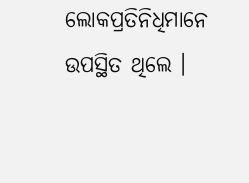ଲୋକପ୍ରତିନିଧିମାନେ ଉପସ୍ଥିତ ଥିଲେ ।